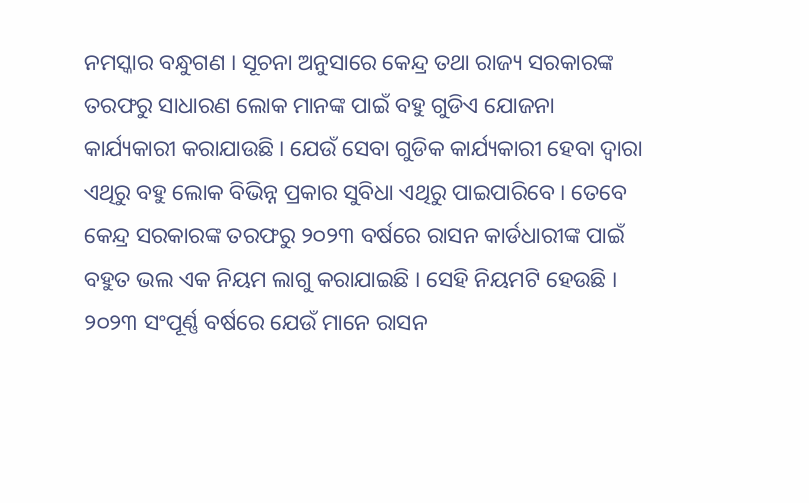ନମସ୍କାର ବନ୍ଧୁଗଣ । ସୂଚନା ଅନୁସାରେ କେନ୍ଦ୍ର ତଥା ରାଜ୍ୟ ସରକାରଙ୍କ ତରଫରୁ ସାଧାରଣ ଲୋକ ମାନଙ୍କ ପାଇଁ ବହୁ ଗୁଡିଏ ଯୋଜନା କାର୍ଯ୍ୟକାରୀ କରାଯାଉଛି । ଯେଉଁ ସେବା ଗୁଡିକ କାର୍ଯ୍ୟକାରୀ ହେବା ଦ୍ଵାରା ଏଥିରୁ ବହୁ ଲୋକ ବିଭିନ୍ନ ପ୍ରକାର ସୁବିଧା ଏଥିରୁ ପାଇପାରିବେ । ତେବେ କେନ୍ଦ୍ର ସରକାରଙ୍କ ତରଫରୁ ୨୦୨୩ ବର୍ଷରେ ରାସନ କାର୍ଡଧାରୀଙ୍କ ପାଇଁ ବହୁତ ଭଲ ଏକ ନିୟମ ଲାଗୁ କରାଯାଇଛି । ସେହି ନିୟମଟି ହେଉଛି ।
୨୦୨୩ ସଂପୂର୍ଣ୍ଣ ବର୍ଷରେ ଯେଉଁ ମାନେ ରାସନ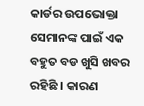କାର୍ଡର ଉପଭୋକ୍ତା ସେମାନଙ୍କ ପାଇଁ ଏକ ବହୁତ ବଡ ଖୁସି ଖବର ରହିଛି । କାରଣ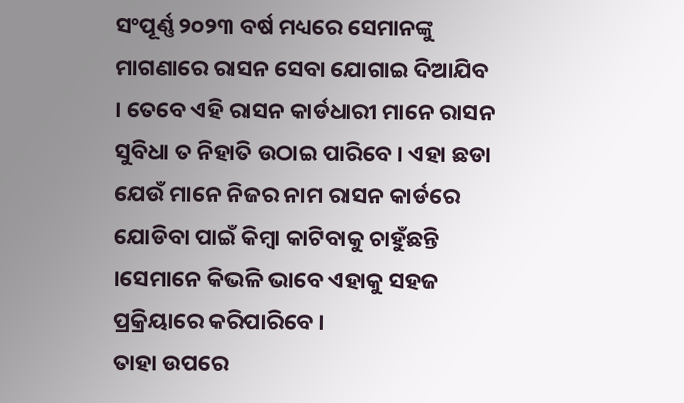ସଂପୂର୍ଣ୍ଣ ୨୦୨୩ ବର୍ଷ ମଧ୍ୟରେ ସେମାନଙ୍କୁ ମାଗଣାରେ ରାସନ ସେବା ଯୋଗାଇ ଦିଆଯିବ । ତେବେ ଏହି ରାସନ କାର୍ଡଧାରୀ ମାନେ ରାସନ ସୁବିଧା ତ ନିହାତି ଉଠାଇ ପାରିବେ । ଏହା ଛଡା ଯେଉଁ ମାନେ ନିଜର ନାମ ରାସନ କାର୍ଡରେ ଯୋଡିବା ପାଇଁ କିମ୍ବା କାଟିବାକୁ ଚାହୁଁଛନ୍ତି ।ସେମାନେ କିଭଳି ଭାବେ ଏହାକୁ ସହଜ ପ୍ରକ୍ରିୟାରେ କରିପାରିବେ ।
ତାହା ଉପରେ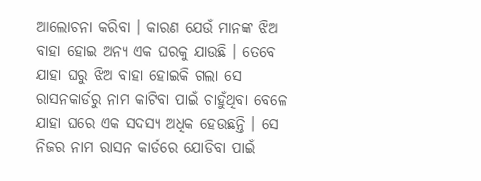ଆଲୋଚନା କରିବା । କାରଣ ଯେଉଁ ମାନଙ୍କ ଝିଅ ବାହା ହୋଇ ଅନ୍ୟ ଏକ ଘରକୁ ଯାଉଛି । ତେବେ ଯାହା ଘରୁ ଝିଅ ବାହା ହୋଇକି ଗଲା ସେ ରାସନକାର୍ଡରୁ ନାମ କାଟିବା ପାଇଁ ଚାହୁଁଥିବା ବେଳେ ଯାହା ଘରେ ଏକ ସଦସ୍ୟ ଅଧିକ ହେଉଛନ୍ତି । ସେ ନିଜର ନାମ ରାସନ କାର୍ଡରେ ଯୋଡିବା ପାଇଁ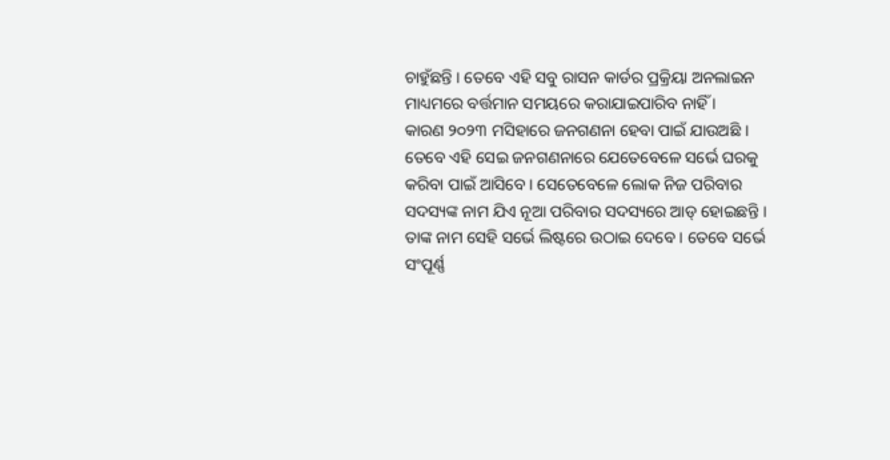ଚାହୁଁଛନ୍ତି । ତେବେ ଏହି ସବୁ ରାସନ କାର୍ଡର ପ୍ରକ୍ରିୟା ଅନଲାଇନ ମାଧ୍ୟମରେ ବର୍ତ୍ତମାନ ସମୟରେ କରାଯାଇପାରିବ ନାହିଁ ।
କାରଣ ୨୦୨୩ ମସିହାରେ ଜନଗଣନା ହେବା ପାଇଁ ଯାଉଅଛି । ତେବେ ଏହି ସେଇ ଜନଗଣନାରେ ଯେତେବେଳେ ସର୍ଭେ ଘରକୁ କରିବା ପାଇଁ ଆସିବେ । ସେତେବେଳେ ଲୋକ ନିଜ ପରିବାର ସଦସ୍ୟଙ୍କ ନାମ ଯିଏ ନୂଆ ପରିବାର ସଦସ୍ୟରେ ଆଡ୍ ହୋଇଛନ୍ତି । ତାଙ୍କ ନାମ ସେହି ସର୍ଭେ ଲିଷ୍ଟରେ ଉଠାଇ ଦେବେ । ତେବେ ସର୍ଭେ ସଂପୂର୍ଣ୍ଣ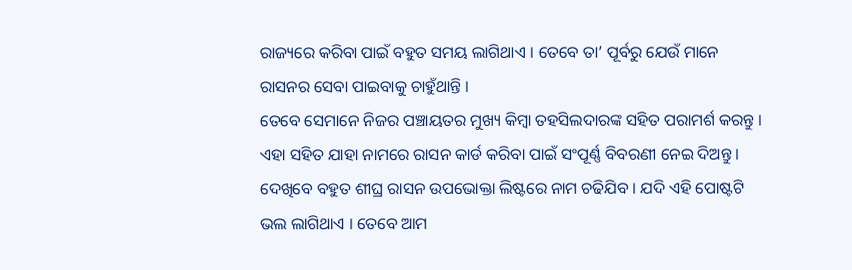ରାଜ୍ୟରେ କରିବା ପାଇଁ ବହୁତ ସମୟ ଲାଗିଥାଏ । ତେବେ ତା’ ପୂର୍ବରୁ ଯେଉଁ ମାନେ ରାସନର ସେବା ପାଇବାକୁ ଚାହୁଁଥାନ୍ତି ।
ତେବେ ସେମାନେ ନିଜର ପଞ୍ଚାୟତର ମୁଖ୍ୟ କିମ୍ବା ତହସିଲଦାରଙ୍କ ସହିତ ପରାମର୍ଶ କରନ୍ତୁ । ଏହା ସହିତ ଯାହା ନାମରେ ରାସନ କାର୍ଡ କରିବା ପାଇଁ ସଂପୂର୍ଣ୍ଣ ବିବରଣୀ ନେଇ ଦିଅନ୍ତୁ । ଦେଖିବେ ବହୁତ ଶୀଘ୍ର ରାସନ ଉପଭୋକ୍ତା ଲିଷ୍ଟରେ ନାମ ଚଢିଯିବ । ଯଦି ଏହି ପୋଷ୍ଟଟି ଭଲ ଲାଗିଥାଏ । ତେବେ ଆମ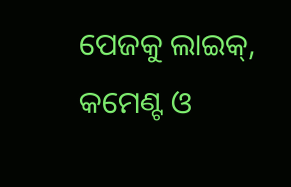ପେଜକୁ ଲାଇକ୍, କମେଣ୍ଟ ଓ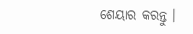ଶେୟାର କରନ୍ତୁ ।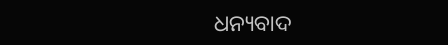ଧନ୍ୟବାଦ